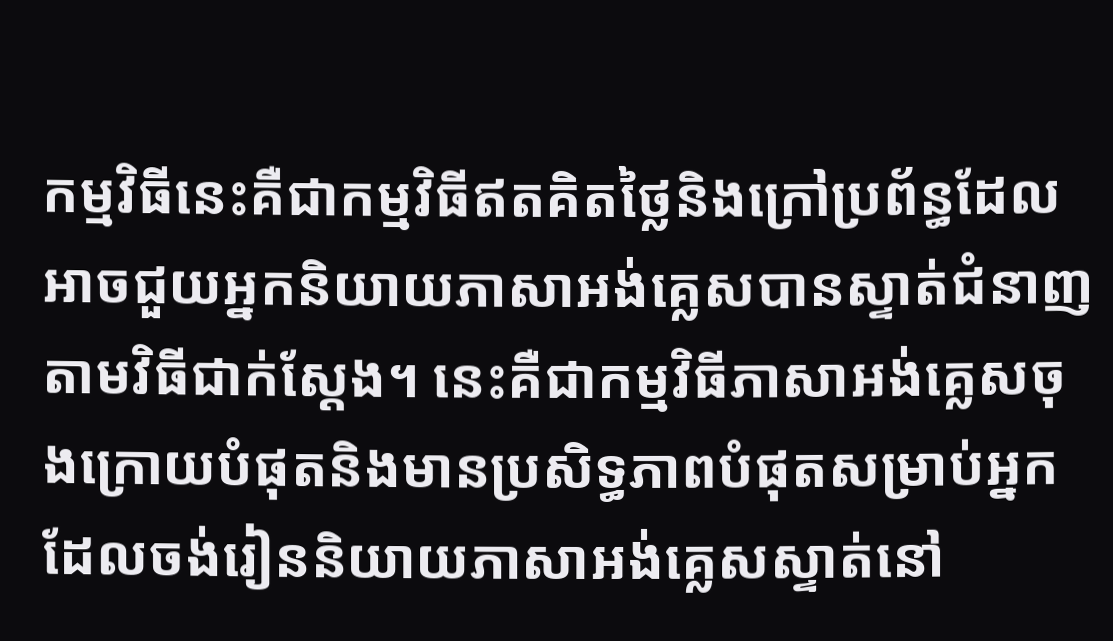កម្មវិធីនេះគឺជាកម្មវិធីឥតគិតថ្លៃនិងក្រៅប្រព័ន្ធដែលអាចជួយអ្នកនិយាយភាសាអង់គ្លេសបានស្ទាត់ជំនាញតាមវិធីជាក់ស្តែង។ នេះគឺជាកម្មវិធីភាសាអង់គ្លេសចុងក្រោយបំផុតនិងមានប្រសិទ្ធភាពបំផុតសម្រាប់អ្នកដែលចង់រៀននិយាយភាសាអង់គ្លេសស្ទាត់នៅ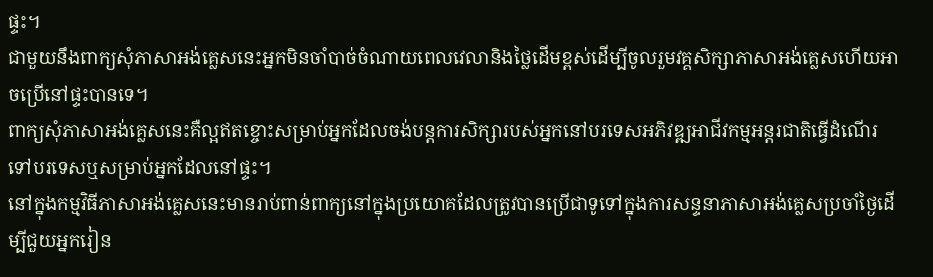ផ្ទះ។
ជាមួយនឹងពាក្យសុំភាសាអង់គ្លេសនេះអ្នកមិនចាំបាច់ចំណាយពេលវេលានិងថ្លៃដើមខ្ពស់ដើម្បីចូលរួមវគ្គសិក្សាភាសាអង់គ្លេសហើយអាចប្រើនៅផ្ទះបានទេ។
ពាក្យសុំភាសាអង់គ្លេសនេះគឺល្អឥតខ្ចោះសម្រាប់អ្នកដែលចង់បន្តការសិក្សារបស់អ្នកនៅបរទេសអភិវឌ្ឍអាជីវកម្មអន្តរជាតិធ្វើដំណើរទៅបរទេសឬសម្រាប់អ្នកដែលនៅផ្ទះ។
នៅក្នុងកម្មវិធីភាសាអង់គ្លេសនេះមានរាប់ពាន់ពាក្យនៅក្នុងប្រយោគដែលត្រូវបានប្រើជាទូទៅក្នុងការសន្ទនាភាសាអង់គ្លេសប្រចាំថ្ងៃដើម្បីជួយអ្នករៀន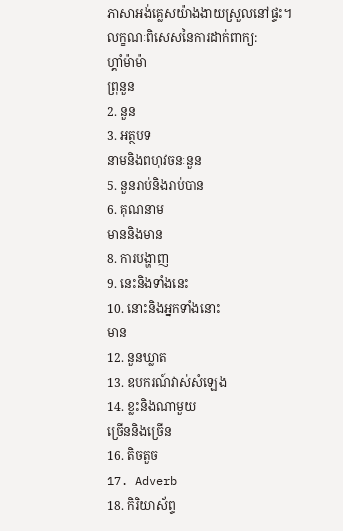ភាសាអង់គ្លេសយ៉ាងងាយស្រួលនៅផ្ទះ។
លក្ខណៈពិសេសនៃការដាក់ពាក្យ:
ហ្គាំម៉ាម៉ា
ព្រុនួន
2. នួន
3. អត្ថបទ
នាមនិងពហុវចនៈនួន
5. នួនរាប់និងរាប់បាន
6. គុណនាម
មាននិងមាន
8. ការបង្ហាញ
9. នេះនិងទាំងនេះ
10. នោះនិងអ្នកទាំងនោះ
មាន
12. នួនឃ្លាត
13. ឧបករណ៍វាស់សំឡេង
14. ខ្លះនិងណាមួយ
ច្រើននិងច្រើន
16. តិចតួច
17. Adverb
18. កិរិយាស័ព្ទ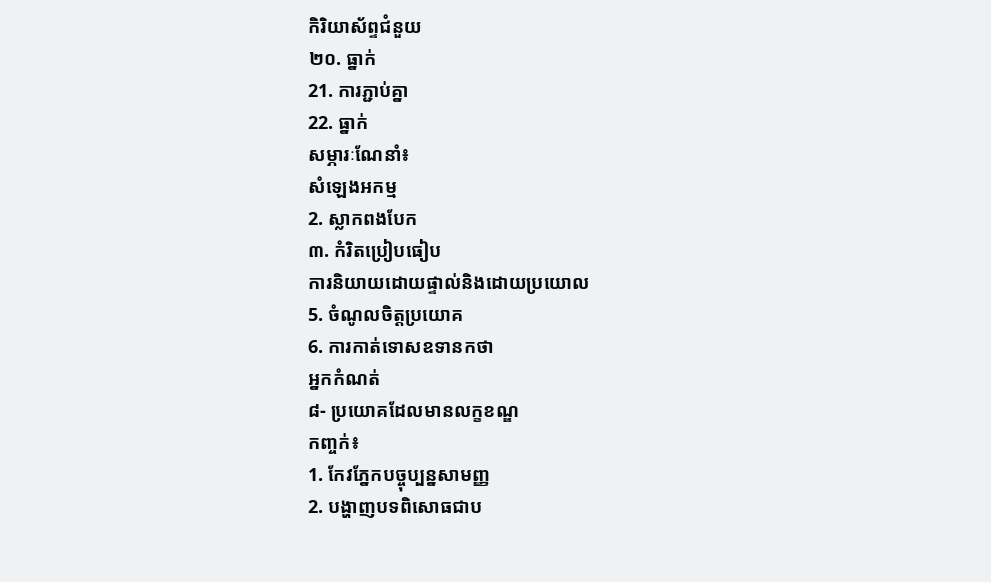កិរិយាស័ព្ទជំនួយ
២០. ធ្នាក់
21. ការភ្ជាប់គ្នា
22. ធ្នាក់
សម្ភារៈណែនាំ៖
សំឡេងអកម្ម
2. ស្លាកពងបែក
៣. កំរិតប្រៀបធៀប
ការនិយាយដោយផ្ទាល់និងដោយប្រយោល
5. ចំណូលចិត្តប្រយោគ
6. ការកាត់ទោសឧទានកថា
អ្នកកំណត់
៨- ប្រយោគដែលមានលក្ខខណ្ឌ
កញ្ចក់៖
1. កែវភ្នែកបច្ចុប្បន្នសាមញ្ញ
2. បង្ហាញបទពិសោធជាប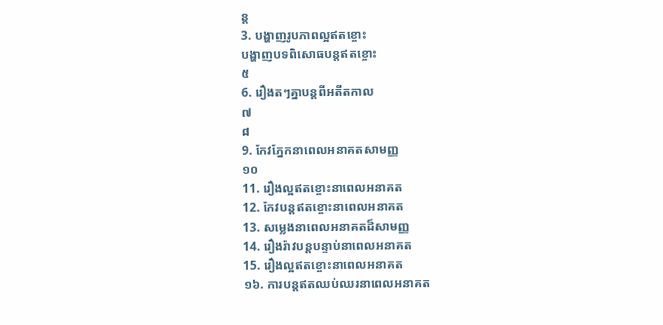ន្ត
3. បង្ហាញរូបភាពល្អឥតខ្ចោះ
បង្ហាញបទពិសោធបន្តឥតខ្ចោះ
៥
6. រឿងតៗគ្នាបន្តពីអតីតកាល
៧
៨
9. កែវភ្នែកនាពេលអនាគតសាមញ្ញ
១០
11. រឿងល្អឥតខ្ចោះនាពេលអនាគត
12. កែវបន្តឥតខ្ចោះនាពេលអនាគត
13. សម្លេងនាពេលអនាគតដ៏សាមញ្ញ
14. រឿងរ៉ាវបន្តបន្ទាប់នាពេលអនាគត
15. រឿងល្អឥតខ្ចោះនាពេលអនាគត
១៦. ការបន្តឥតឈប់ឈរនាពេលអនាគត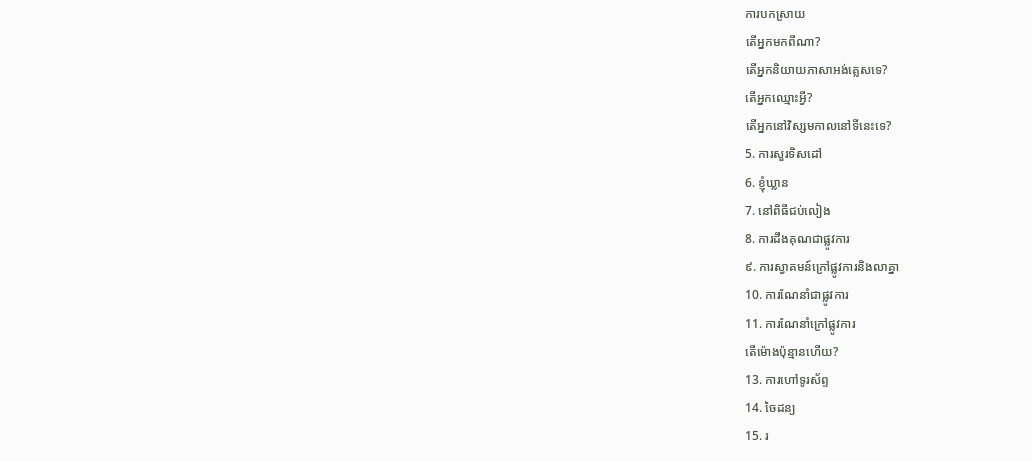ការបកស្រាយ
តើអ្នកមកពីណា?
តើអ្នកនិយាយភាសាអង់គ្លេសទេ?
តើអ្នកឈ្មោះអ្វី?
តើអ្នកនៅវិស្សមកាលនៅទីនេះទេ?
5. ការសួរទិសដៅ
6. ខ្ញុំឃ្លាន
7. នៅពិធីជប់លៀង
8. ការដឹងគុណជាផ្លូវការ
៩. ការស្វាគមន៍ក្រៅផ្លូវការនិងលាគ្នា
10. ការណែនាំជាផ្លូវការ
11. ការណែនាំក្រៅផ្លូវការ
តើម៉ោងប៉ុន្មានហើយ?
13. ការហៅទូរស័ព្ទ
14. ចៃដន្យ
15. រ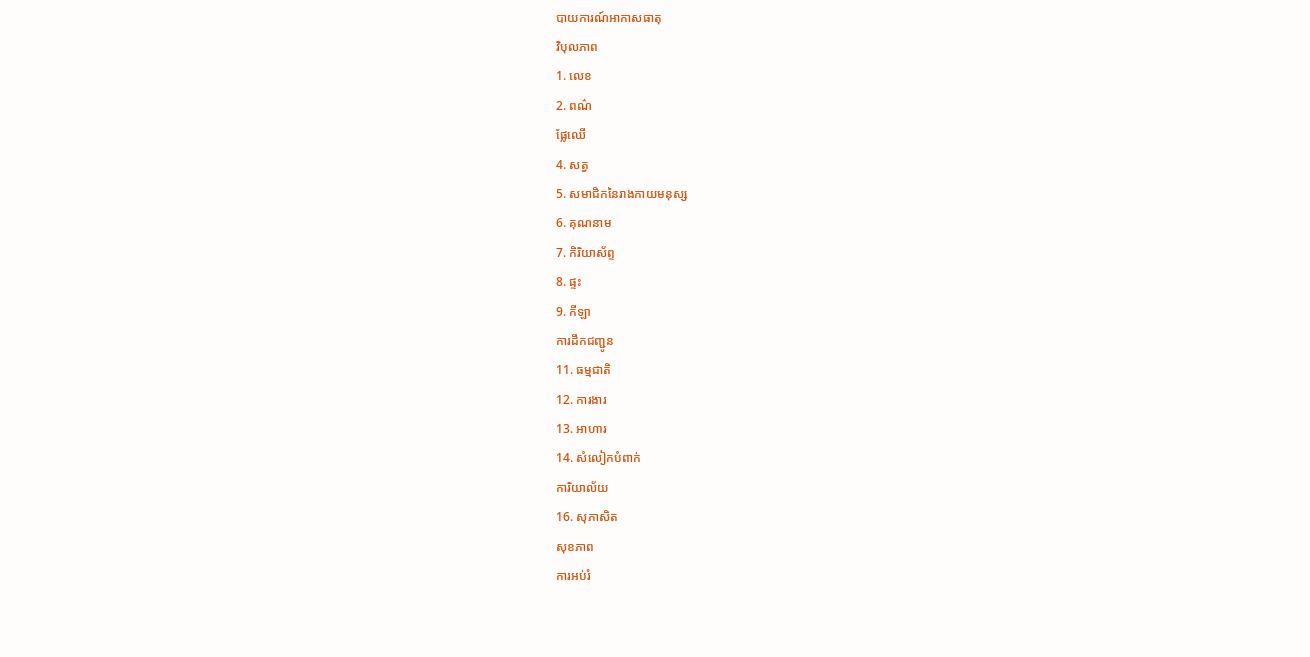បាយការណ៍អាកាសធាតុ
វិបុលភាព
1. លេខ
2. ពណ៌
ផ្លែឈើ
4. សត្វ
5. សមាជិកនៃរាងកាយមនុស្ស
6. គុណនាម
7. កិរិយាស័ព្ទ
8. ផ្ទះ
9. កីឡា
ការដឹកជញ្ជូន
11. ធម្មជាតិ
12. ការងារ
13. អាហារ
14. សំលៀកបំពាក់
ការិយាល័យ
16. សុភាសិត
សុខភាព
ការអប់រំ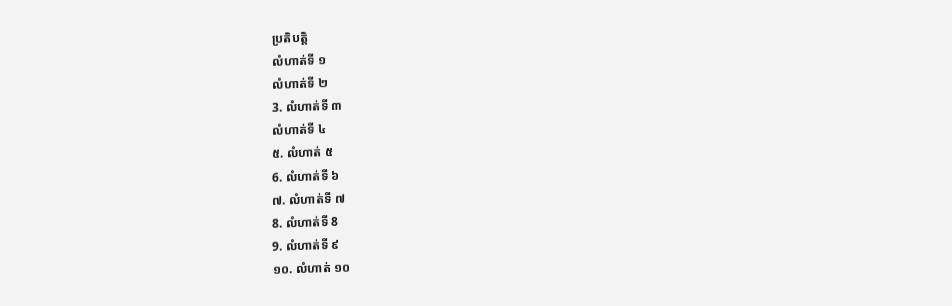ប្រតិបត្តិ
លំហាត់ទី ១
លំហាត់ទី ២
3. លំហាត់ទី ៣
លំហាត់ទី ៤
៥. លំហាត់ ៥
6. លំហាត់ទី ៦
៧. លំហាត់ទី ៧
8. លំហាត់ទី 8
9. លំហាត់ទី ៩
១០. លំហាត់ ១០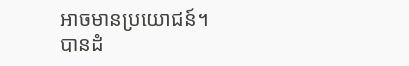អាចមានប្រយោជន៍។
បានដំ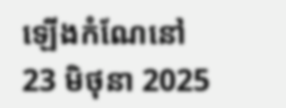ឡើងកំណែនៅ
23 មិថុនា 2025